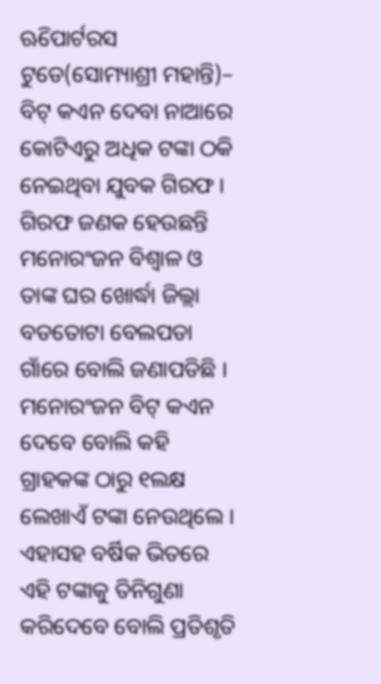ଋିପୋର୍ଟରସ ଟୁଡେ(ସୋମ୍ୟାଶ୍ରୀ ମହାନ୍ତି)– ବିଟ୍ କଏନ ଦେବା ନାଆରେ କୋଟିଏରୁ ଅଧିକ ଟଙ୍କା ଠକି ନେଇଥିବା ଯୁବକ ଗିରଫ । ଗିରଫ ଜଣକ ହେଉଛନ୍ତି ମନୋରଂଜନ ବିଶ୍ୱାଳ ଓ ତାଙ୍କ ଘର ଖୋର୍ଦ୍ଧା ଜିଲ୍ଲା ବଡତୋଟା ବେଲପଡା ଗାଁରେ ବୋଲି ଜଣାପଡିଛି । ମନୋରଂଜନ ବିଟ୍ କଏନ ଦେବେ ବୋଲି କହି ଗ୍ରାହକଙ୍କ ଠାରୁ ୧ଲକ୍ଷ ଲେଖାଏଁ ଟଙ୍କା ନେଉଥିଲେ । ଏହାସହ ବର୍ଷିକ ଭିତରେ ଏହି ଟଙ୍କାକୁ ତିନିଗୁଣା କରିଦେବେ ବୋଲି ପ୍ରତିଶୃତି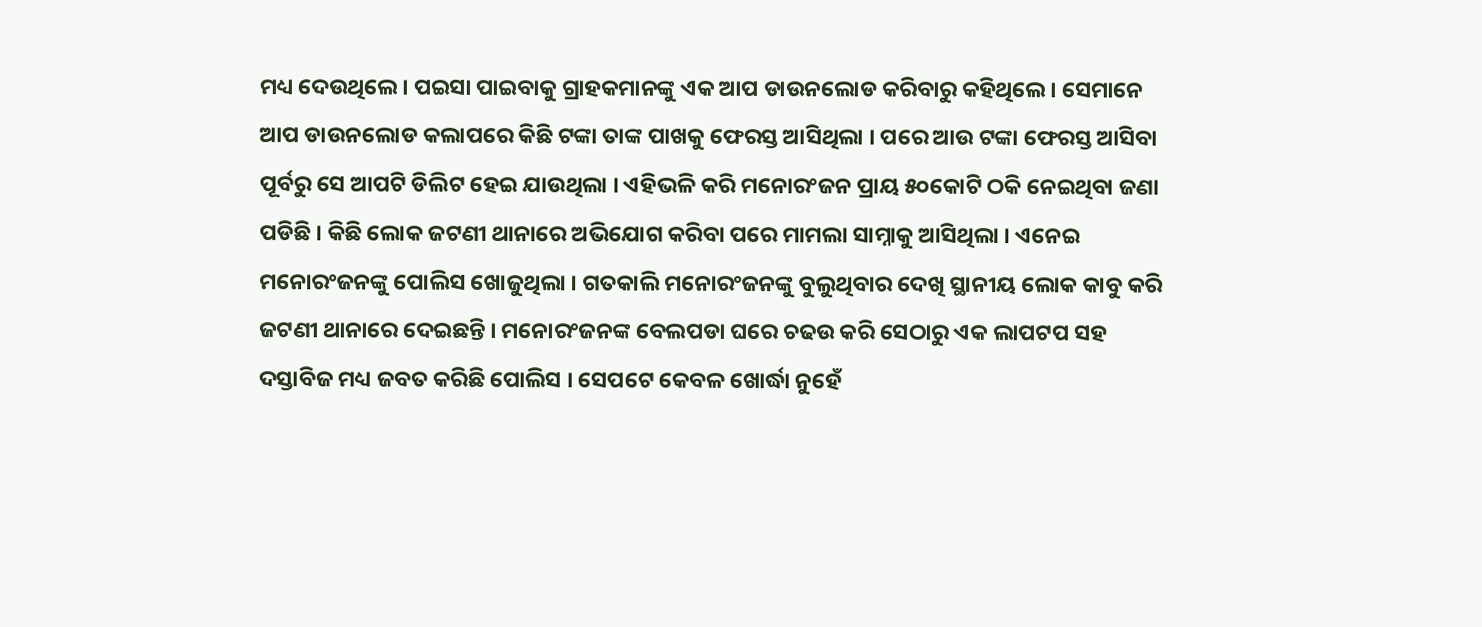ମଧ୍ୟ ଦେଉଥିଲେ । ପଇସା ପାଇବାକୁ ଗ୍ରାହକମାନଙ୍କୁ ଏକ ଆପ ଡାଉନଲୋଡ କରିବାରୁ କହିଥିଲେ । ସେମାନେ ଆପ ଡାଉନଲୋଡ କଲାପରେ କିଛି ଟଙ୍କା ତାଙ୍କ ପାଖକୁ ଫେରସ୍ତ ଆସିଥିଲା । ପରେ ଆଉ ଟଙ୍କା ଫେରସ୍ତ ଆସିବା ପୂର୍ବରୁ ସେ ଆପଟି ଡିଲିଟ ହେଇ ଯାଉଥିଲା । ଏହିଭଳି କରି ମନୋରଂଜନ ପ୍ରାୟ ୫୦କୋଟି ଠକି ନେଇଥିବା ଜଣା ପଡିଛି । କିଛି ଲୋକ ଜଟଣୀ ଥାନାରେ ଅଭିଯୋଗ କରିବା ପରେ ମାମଲା ସାମ୍ନାକୁ ଆସିଥିଲା । ଏନେଇ ମନୋରଂଜନଙ୍କୁ ପୋଲିସ ଖୋଜୁଥିଲା । ଗତକାଲି ମନୋରଂଜନଙ୍କୁ ବୁଲୁଥିବାର ଦେଖି ସ୍ଥାନୀୟ ଲୋକ କାବୁ କରି ଜଟଣୀ ଥାନାରେ ଦେଇଛନ୍ତି । ମନୋରଂଜନଙ୍କ ବେଲପଡା ଘରେ ଚଢଉ କରି ସେଠାରୁ ଏକ ଲାପଟପ ସହ ଦସ୍ତାବିଜ ମଧ୍ୟ ଜବତ କରିଛି ପୋଲିସ । ସେପଟେ କେବଳ ଖୋର୍ଦ୍ଧା ନୁହେଁ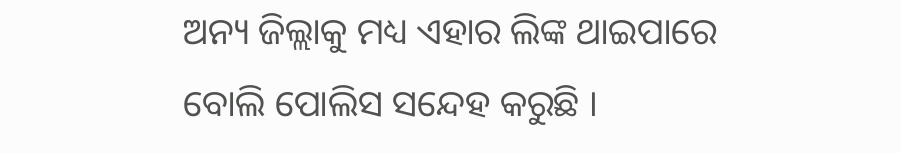ଅନ୍ୟ ଜିଲ୍ଲାକୁ ମଧ୍ୟ ଏହାର ଲିଙ୍କ ଥାଇପାରେ ବୋଲି ପୋଲିସ ସନ୍ଦେହ କରୁଛି ।